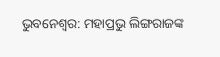ଭୁବନେଶ୍ବର: ମହାପ୍ରଭୁ ଲିଙ୍ଗରାଜଙ୍କ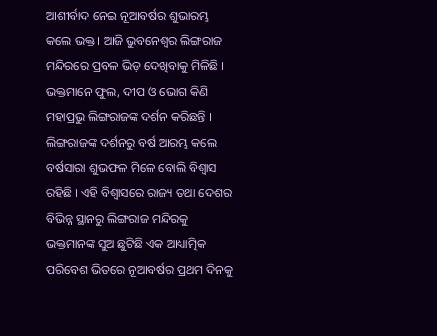ଆଶୀର୍ବାଦ ନେଇ ନୂଆବର୍ଷର ଶୁଭାରମ୍ଭ କଲେ ଭକ୍ତ । ଆଜି ଭୁବନେଶ୍ବର ଲିଙ୍ଗରାଜ ମନ୍ଦିରରେ ପ୍ରବଳ ଭିଡ଼ ଦେଖିବାକୁ ମିଳିଛି । ଭକ୍ତମାନେ ଫୁଲ, ଦୀପ ଓ ଭୋଗ କିଣି ମହାପ୍ରଭୁ ଲିଙ୍ଗରାଜଙ୍କ ଦର୍ଶନ କରିଛନ୍ତି । ଲିଙ୍ଗରାଜଙ୍କ ଦର୍ଶନରୁ ବର୍ଷ ଆରମ୍ଭ କଲେ ବର୍ଷସାରା ଶୁଭଫଳ ମିଳେ ବୋଲି ବିଶ୍ବାସ ରହିଛି । ଏହି ବିଶ୍ବାସରେ ରାଜ୍ୟ ତଥା ଦେଶର ବିଭିନ୍ନ ସ୍ଥାନରୁ ଲିଙ୍ଗରାଜ ମନ୍ଦିରକୁ ଭକ୍ତମାନଙ୍କ ସୁଅ ଛୁଟିଛି ଏକ ଆଧ୍ୟାତ୍ମିକ ପରିବେଶ ଭିତରେ ନୂଆବର୍ଷର ପ୍ରଥମ ଦିନକୁ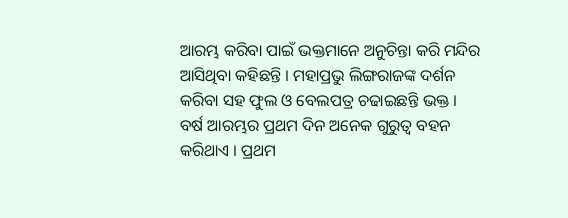ଆରମ୍ଭ କରିବା ପାଇଁ ଭକ୍ତମାନେ ଅନୁଚିନ୍ତା କରି ମନ୍ଦିର ଆସିଥିବା କହିଛନ୍ତି । ମହାପ୍ରଭୁ ଲିଙ୍ଗରାଜଙ୍କ ଦର୍ଶନ କରିବା ସହ ଫୁଲ ଓ ବେଲପତ୍ର ଚଢାଇଛନ୍ତି ଭକ୍ତ ।
ବର୍ଷ ଆରମ୍ଭର ପ୍ରଥମ ଦିନ ଅନେକ ଗୁରୁତ୍ବ ବହନ କରିଥାଏ । ପ୍ରଥମ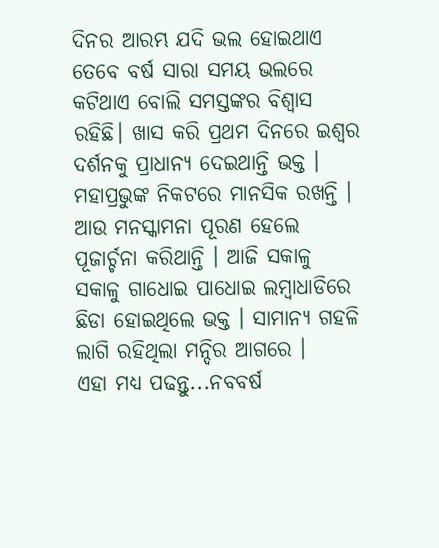ଦିନର ଆରମ୍ଭ ଯଦି ଭଲ ହୋଇଥାଏ ତେବେ ବର୍ଷ ସାରା ସମୟ ଭଲରେ କଟିଥାଏ ବୋଲି ସମସ୍ତଙ୍କର ବିଶ୍ବାସ ରହିଛି। ଖାସ କରି ପ୍ରଥମ ଦିନରେ ଇଶ୍ବର ଦର୍ଶନକୁ ପ୍ରାଧାନ୍ୟ ଦେଇଥାନ୍ତି ଭକ୍ତ । ମହାପ୍ରଭୁଙ୍କ ନିକଟରେ ମାନସିକ ରଖନ୍ତି । ଆଉ ମନସ୍କାମନା ପୂରଣ ହେଲେ ପୂଜାର୍ଚ୍ଚନା କରିଥାନ୍ତି । ଆଜି ସକାଳୁ ସକାଳୁ ଗାଧୋଇ ପାଧୋଇ ଲମ୍ବାଧାଡିରେ ଛିଡା ହୋଇଥିଲେ ଭକ୍ତ । ସାମାନ୍ୟ ଗହଳି ଲାଗି ରହିଥିଲା ମନ୍ଦିର ଆଗରେ ।
ଏହା ମଧ୍ୟ ପଢନ୍ତୁ...ନବବର୍ଷ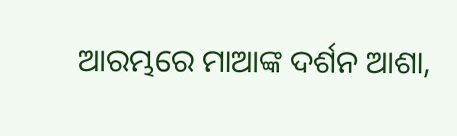ଆରମ୍ଭରେ ମାଆଙ୍କ ଦର୍ଶନ ଆଶା,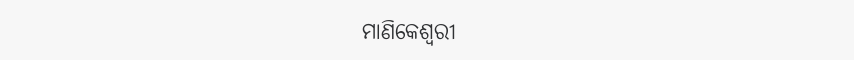ମାଣିକେଶ୍ବରୀ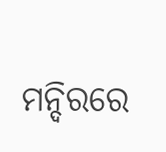ମନ୍ଦିରରେ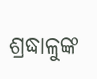ଶ୍ରଦ୍ଧାଳୁଙ୍କ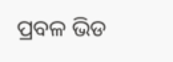ପ୍ରବଳ ଭିଡ